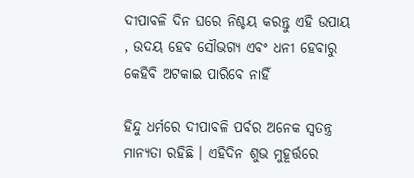ଦୀପାବଳି ଦିନ ଘରେ ନିଶ୍ଚୟ କରନ୍ତୁ ଏହି ଉପାୟ , ଉଦୟ ହେବ ସୌଭଗ୍ୟ ଏବଂ ଧନୀ ହେବାରୁ କେହିବି ଅଟକାଇ ପାରିବେ ନାହିଁ

ହିନ୍ଦୁ ଧର୍ମରେ ଦୀପାବଳି ପର୍ବର ଅନେକ ସ୍ୱତନ୍ତ୍ର ମାନ୍ୟତା ରହିଛି । ଏହିଦିନ ଶୁଭ ମୁହୂର୍ତ୍ତରେ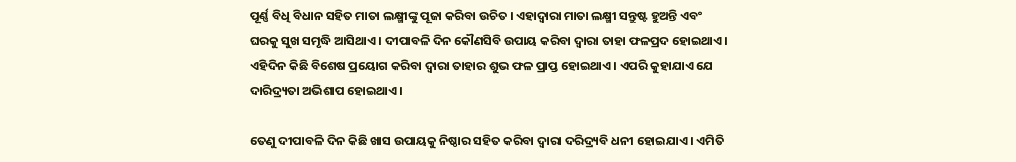ପୂର୍ଣ୍ଣ ବିଧି ବିଧାନ ସହିତ ମାତା ଲକ୍ଷ୍ମୀଙ୍କୁ ପୂଜା କରିବା ଉଚିତ । ଏହାଦ୍ବାରା ମାତା ଲକ୍ଷ୍ମୀ ସନ୍ତୁଷ୍ଟ ହୁଅନ୍ତି ଏବଂ ଘରକୁ ସୁଖ ସମୃଦ୍ଧି ଆସିଥାଏ । ଦୀପାବଳି ଦିନ କୌଣସିବି ଉପାୟ କରିବା ଦ୍ୱାରା ତାହା ଫଳପ୍ରଦ ହୋଇଥାଏ । ଏହିଦିନ କିଛି ବିଶେଷ ପ୍ରୟୋଗ କରିବା ଦ୍ୱାରା ତାହାର ଶୁଭ ଫଳ ପ୍ରାପ୍ତ ହୋଇଥାଏ । ଏପରି କୁହାଯାଏ ଯେ ଦାରିଦ୍ର୍ୟତା ଅଭିଶାପ ହୋଇଥାଏ ।

ତେଣୁ ଦୀପାବଳି ଦିନ କିଛି ଖାସ ଉପାୟକୁ ନିଷ୍ଠାର ସହିତ କରିବା ଦ୍ୱାରା ଦରିଦ୍ର୍ୟବି ଧନୀ ହୋଇଯାଏ । ଏମିତି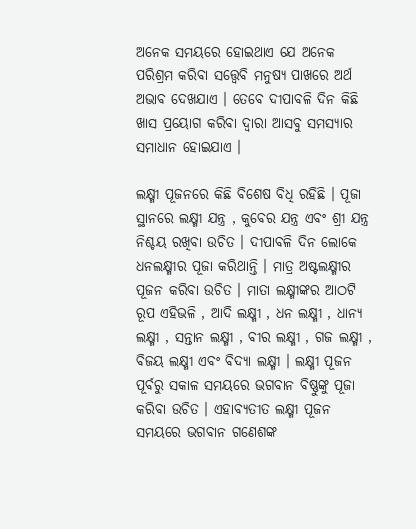ଅନେକ ସମୟରେ ହୋଇଥାଏ ଯେ ଅନେକ ପରିଶ୍ରମ କରିବା ସତ୍ତ୍ୱେବି ମନୁଷ୍ୟ ପାଖରେ ଅର୍ଥ ଅଭାବ ଦେଖଯାଏ । ତେବେ ଦୀପାବଳି ଦିନ କିଛି ଖାସ ପ୍ରୟୋଗ କରିବା ଦ୍ୱାରା ଆସବୁ ସମସ୍ୟାର ସମାଧାନ ହୋଇଯାଏ ।

ଲକ୍ଷ୍ମୀ ପୂଜନରେ କିଛି ବିଶେଷ ବିଧି ରହିଛି । ପୂଜା ସ୍ଥାନରେ ଲକ୍ଷ୍ମୀ ଯନ୍ତ୍ର , କୁବେର ଯନ୍ତ୍ର ଏବଂ ଶ୍ରୀ ଯନ୍ତ୍ର ନିଶ୍ଚୟ ରଖିବା ଉଚିତ । ଦୀପାବଳି ଦିନ ଲୋକେ ଧନଲକ୍ଷ୍ମୀର ପୂଜା କରିଥାନ୍ତି । ମାତ୍ର ଅଷ୍ଟଲକ୍ଷ୍ମୀର ପୂଜନ କରିବା ଉଚିତ । ମାତା ଲକ୍ଷ୍ମୀଙ୍କର ଆଠଟି ରୂପ ଏହିଭଳି , ଆଦି ଲକ୍ଷ୍ମୀ , ଧନ ଲକ୍ଷ୍ମୀ , ଧାନ୍ୟ ଲକ୍ଷ୍ମୀ , ସନ୍ତାନ ଲକ୍ଷ୍ମୀ , ବୀର ଲକ୍ଷ୍ମୀ , ଗଜ ଲକ୍ଷ୍ମୀ , ବିଜୟ ଲକ୍ଷ୍ମୀ ଏବଂ ବିଦ୍ୟା ଲକ୍ଷ୍ମୀ । ଲକ୍ଷ୍ମୀ ପୂଜନ ପୂର୍ବରୁ ସକାଳ ସମୟରେ ଭଗବାନ ବିଷ୍ଣୁଙ୍କୁ ପୂଜା କରିବା ଉଚିତ । ଏହାବ୍ୟତୀତ ଲକ୍ଷ୍ମୀ ପୂଜନ ସମୟରେ ଭଗବାନ ଗଣେଶଙ୍କ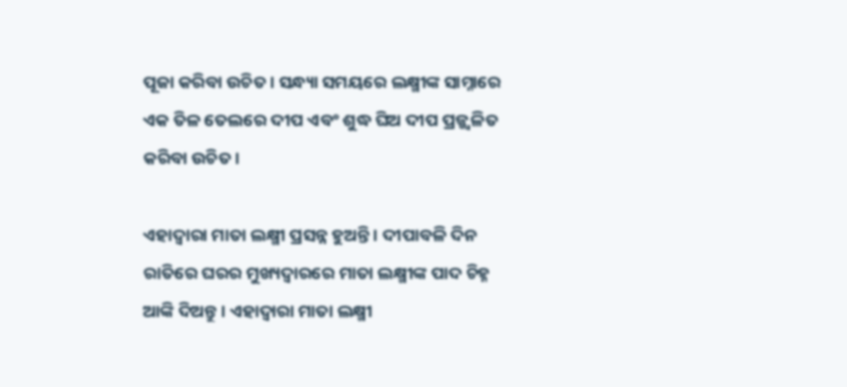ପୂଜା କରିବା ଉଚିତ । ସନ୍ଧ୍ୟା ସମୟରେ ଲକ୍ଷ୍ମୀଙ୍କ ସାମ୍ନାରେ ଏକ ତିଳ ତେଲରେ ଦୀପ ଏବଂ ଶୁଦ୍ଧ ଘିଅ ଦୀପ ପ୍ରଜ୍ଜ୍ଵଳିତ କରିବା ଉଚିତ ।

ଏହାଦ୍ବାରା ମାତା ଲକ୍ଷ୍ମୀ ପ୍ରସନ୍ନ ହୁଅନ୍ତି । ଦୀପାବଳି ଦିନ ରାତିରେ ଘରର ମୁଖ୍ୟଦ୍ୱାରରେ ମାତା ଲକ୍ଷ୍ମୀଙ୍କ ପାଦ ଚିହ୍ନ ଆଙ୍କି ଦିଅନ୍ତୁ । ଏହାଦ୍ବାରା ମାତା ଲକ୍ଷ୍ମୀ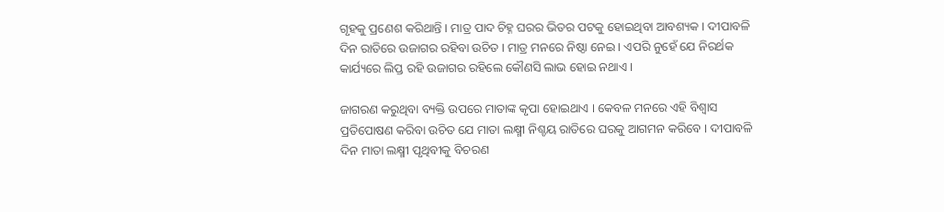ଗୃହକୁ ପ୍ରଣେଶ କରିଥାନ୍ତି । ମାତ୍ର ପାଦ ଚିହ୍ନ ଘରର ଭିତର ପଟକୁ ହୋଇଥିବା ଆବଶ୍ୟକ । ଦୀପାବଳି ଦିନ ରାତିରେ ଉଜାଗର ରହିବା ଉଚିତ । ମାତ୍ର ମନରେ ନିଷ୍ଠା ନେଇ । ଏପରି ନୁହେଁ ଯେ ନିରର୍ଥକ କାର୍ଯ୍ୟରେ ଲିପ୍ତ ରହି ଉଜାଗର ରହିଲେ କୌଣସି ଲାଭ ହୋଇ ନଥାଏ ।

ଜାଗରଣ କରୁଥିବା ବ୍ୟକ୍ତି ଉପରେ ମାତାଙ୍କ କୃପା ହୋଇଥାଏ । କେବଳ ମନରେ ଏହି ବିଶ୍ୱାସ ପ୍ରତିପୋଷଣ କରିବା ଉଚିତ ଯେ ମାତା ଲକ୍ଷ୍ମୀ ନିଶ୍ଚୟ ରାତିରେ ଘରକୁ ଆଗମନ କରିବେ । ଦୀପାବଳି ଦିନ ମାତା ଲକ୍ଷ୍ମୀ ପୃଥିବୀକୁ ବିଚରଣ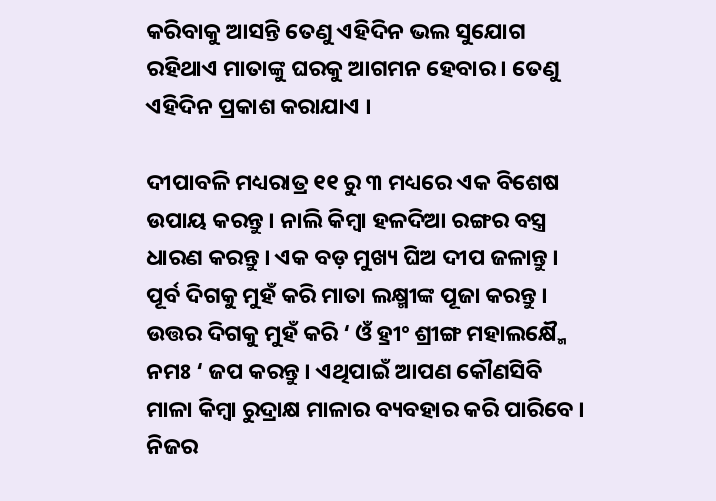କରିବାକୁ ଆସନ୍ତି ତେଣୁ ଏହିଦିନ ଭଲ ସୁଯୋଗ ରହିଥାଏ ମାତାଙ୍କୁ ଘରକୁ ଆଗମନ ହେବାର । ତେଣୁ ଏହିଦିନ ପ୍ରକାଶ କରାଯାଏ ।

ଦୀପାବଳି ମଧ୍ୟରାତ୍ର ୧୧ ରୁ ୩ ମଧ୍ୟରେ ଏକ ବିଶେଷ ଉପାୟ କରନ୍ତୁ । ନାଲି କିମ୍ବା ହଳଦିଆ ରଙ୍ଗର ବସ୍ତ୍ର ଧାରଣ କରନ୍ତୁ । ଏକ ବଡ଼ ମୁଖ୍ୟ ଘିଅ ଦୀପ ଜଳାନ୍ତୁ । ପୂର୍ବ ଦିଗକୁ ମୁହଁ କରି ମାତା ଲକ୍ଷ୍ମୀଙ୍କ ପୂଜା କରନ୍ତୁ । ଉତ୍ତର ଦିଗକୁ ମୁହଁ କରି ‘ ଓଁ ହ୍ରୀଂ ଶ୍ରୀଙ୍ଗ ମହାଲକ୍ଷ୍ମୈ ନମଃ ‘ ଜପ କରନ୍ତୁ । ଏଥିପାଇଁ ଆପଣ କୌଣସିବି ମାଳା କିମ୍ବା ରୁଦ୍ରାକ୍ଷ ମାଳାର ବ୍ୟବହାର କରି ପାରିବେ । ନିଜର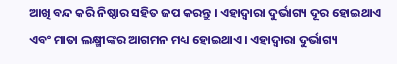ଆଖି ବନ୍ଦ କରି ନିଷ୍ଠାର ସହିତ ଜପ କରନ୍ତୁ । ଏହାଦ୍ବାରା ଦୁର୍ଭାଗ୍ୟ ଦୂର ହୋଇଥାଏ ଏବଂ ମାତା ଲକ୍ଷ୍ମୀଙ୍କର ଆଗମନ ମଧ୍ୟ ହୋଇଥାଏ । ଏହାଦ୍ବାରା ଦୁର୍ଭାଗ୍ୟ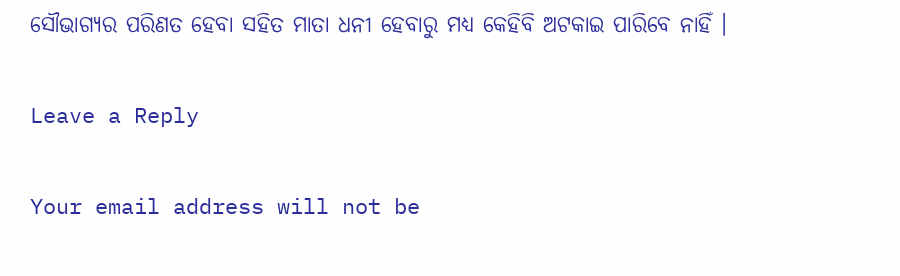ସୌଭାଗ୍ୟର ପରିଣତ ହେବା ସହିତ ମାତା ଧନୀ ହେବାରୁ ମଧ୍ୟ କେହିବି ଅଟକାଇ ପାରିବେ ନାହିଁ ।

Leave a Reply

Your email address will not be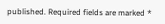published. Required fields are marked *